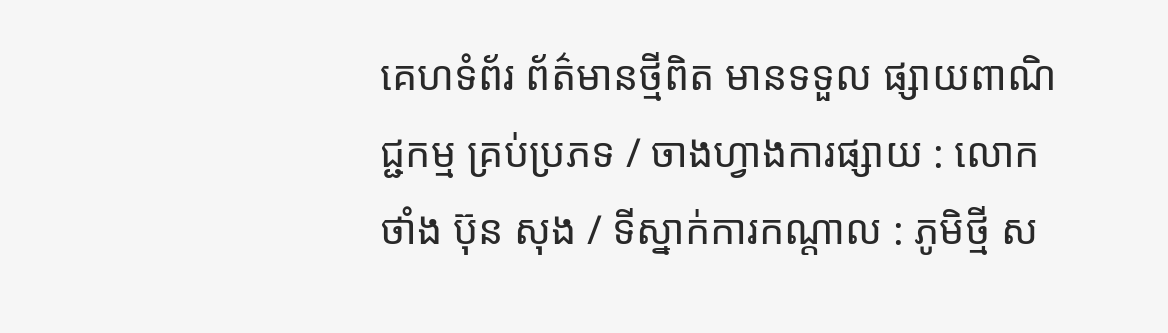គេហទំព័រ ព័ត៌មានថ្មីពិត មានទទួល ផ្សាយពាណិជ្ជកម្ម គ្រប់ប្រភទ / ចាងហ្វាងការផ្សាយ : លោក ថាំង ប៊ុន សុង / ទីស្នាក់ការកណ្តាល : ភូមិថ្មី ស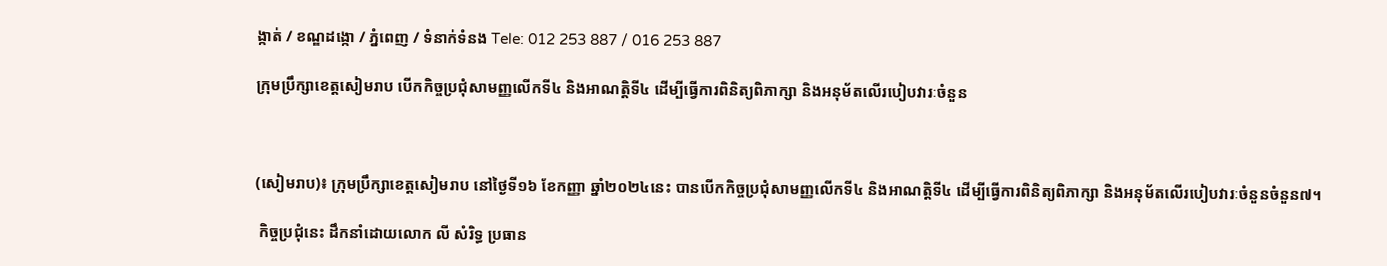ង្កាត់ / ខណ្ឌដង្កោ / ភ្នំពេញ / ទំនាក់ទំនង Tele: 012 253 887 / 016 253 887

ក្រុមប្រឹក្សាខេត្តសៀមរាប បើកកិច្ចប្រជុំសាមញ្ញលើកទី៤ និងអាណត្តិទី៤ ដើម្បីធ្វើការពិនិត្យពិភាក្សា និងអនុម័តលើរបៀបវារៈចំនួន



(សៀមរាប)៖ ក្រុមប្រឹក្សាខេត្តសៀមរាប នៅថ្ងៃទី១៦ ខែកញ្ញា ឆ្នាំ២០២៤នេះ បានបើកកិច្ចប្រជុំសាមញ្ញលើកទី៤ និងអាណត្តិទី៤ ដើម្បីធ្វើការពិនិត្យពិភាក្សា និងអនុម័តលើរបៀបវារៈចំនួនចំនួន៧។

 កិច្ចប្រជុំនេះ ដឹកនាំដោយលោក លី សំរិទ្ធ ប្រធាន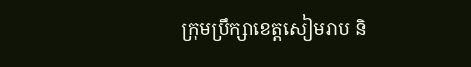ក្រុមប្រឹក្សាខេត្តសៀមរាប និ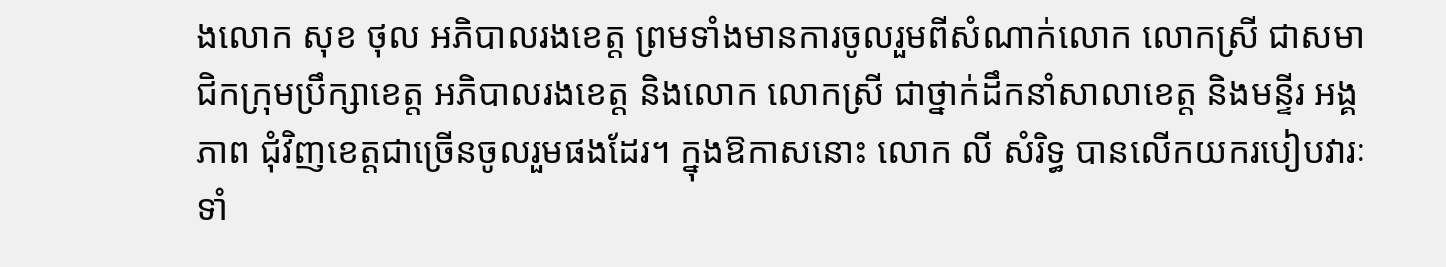ងលោក សុខ ថុល អភិបាលរងខេត្ត ព្រមទាំងមានការចូលរួមពីសំណាក់លោក លោកស្រី ជាសមាជិកក្រុមប្រឹក្សាខេត្ត អភិបាលរងខេត្ត និងលោក លោកស្រី ជាថ្នាក់ដឹកនាំសាលាខេត្ត និងមន្ទីរ អង្គភាព ជុំវិញខេត្តជាច្រើនចូលរួមផងដែរ។ ក្នុងឱកាសនោះ លោក លី សំរិទ្ធ បានលើកយករបៀបវារៈទាំ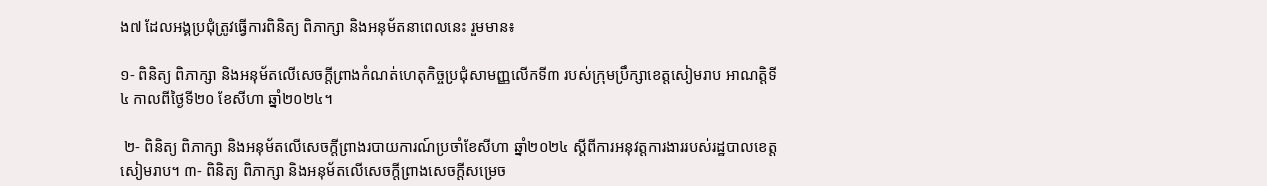ង៧ ដែលអង្គប្រជុំត្រូវធ្វើការពិនិត្យ ពិភាក្សា និងអនុម័តនាពេលនេះ រួមមាន៖

១- ពិនិត្យ ពិភាក្សា និងអនុម័តលើសេចក្តីព្រាងកំណត់ហេតុកិច្ចប្រជុំសាមញ្ញលើកទី៣ របស់ក្រុមប្រឹក្សាខេត្តសៀមរាប អាណត្តិទី៤ កាលពីថ្ងៃទី២០ ខែសីហា ឆ្នាំ២០២៤។

 ២- ពិនិត្យ ពិភាក្សា និងអនុម័តលើសេចក្តីព្រាងរបាយការណ៍ប្រចាំខែសីហា ឆ្នាំ២០២៤ ស្តីពីការអនុវត្តការងាររបស់រដ្ឋបាលខេត្តសៀមរាប។ ៣- ពិនិត្យ ពិភាក្សា និងអនុម័តលើសេចក្តីព្រាងសេចក្តីសម្រេច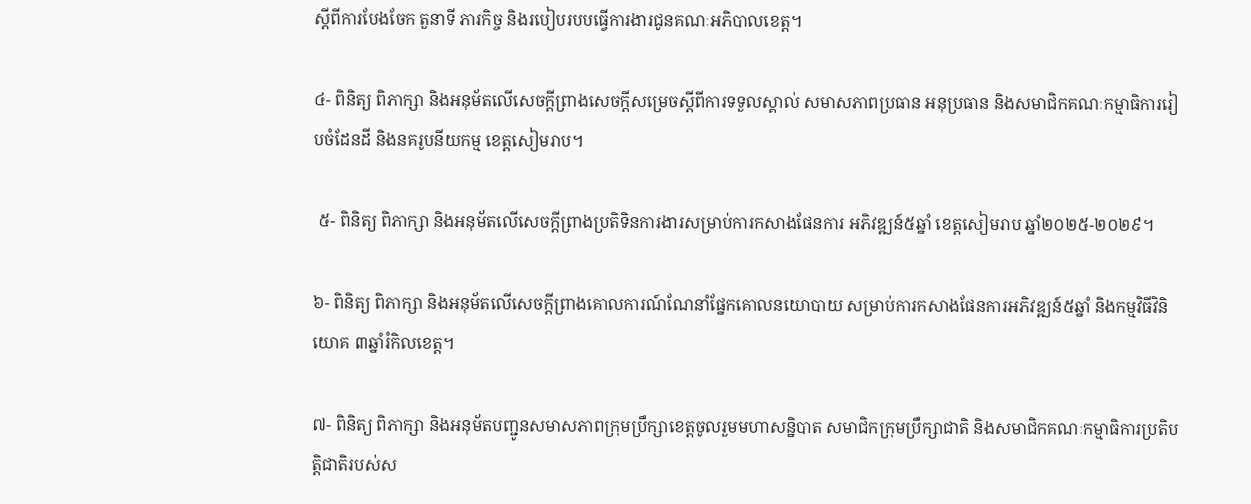ស្តីពីការបែងចែក តួនាទី ភារកិច្ច និងរបៀបរបបធ្វើការងារជូនគណៈអភិបាលខេត្ត។

៤- ពិនិត្យ ពិភាក្សា និងអនុម័តលើសេចក្តីព្រាងសេចក្តីសម្រេចស្តីពីការទទួលស្គាល់ សមាសភាពប្រធាន អនុប្រធាន និងសមាជិកគណៈកម្មាធិការរៀបចំដែនដី និងនគរូបនីយកម្ម ខេត្តសៀមរាប។

 ៥- ពិនិត្យ ពិភាក្សា និងអនុម័តលើសេចក្តីព្រាងប្រតិទិនការងារសម្រាប់ការកសាងផែនការ អភិវឌ្ឍន៍៥ឆ្នាំ ខេត្តសៀមរាប ឆ្នាំ២០២៥-២០២៩។

៦- ពិនិត្យ ពិភាក្សា និងអនុម័តលើសេចក្តីព្រាងគោលការណ៍ណែនាំផ្នែកគោលនយោបាយ សម្រាប់ការកសាងផែនការអភិវឌ្ឍន៍៥ឆ្នាំ និងកម្មវិធីវិនិយោគ ៣ឆ្នាំរំកិលខេត្ត។

៧- ពិនិត្យ ពិភាក្សា និងអនុម័តបញ្ជូនសមាសភាពក្រុមប្រឹក្សាខេត្តចូលរួមមហាសន្និបាត សមាជិកក្រុមប្រឹក្សាជាតិ និងសមាជិកគណៈកម្មាធិការប្រតិបត្តិជាតិរបស់ស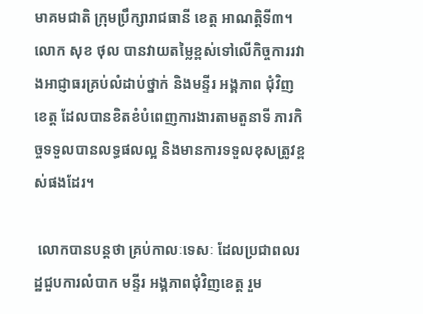មាគមជាតិ ក្រុមប្រឹក្សារាជធានី ខេត្ត អាណត្តិទី៣។ លោក សុខ ថុល បានវាយតម្លៃខ្ពស់ទៅលើកិច្ចការរវាងអាជ្ញាធរគ្រប់លំដាប់ថ្នាក់ និងមន្ទីរ អង្គភាព ជុំវិញខេត្ត ដែលបានខិតខំបំពេញការងារតាមតួនាទី ភារកិច្ចទទួលបានលទ្ធផលល្អ និងមានការទទួលខុសត្រូវខ្ពស់ផងដែរ។

 លោកបានបន្តថា គ្រប់កាលៈទេសៈ ដែលប្រជាពលរដ្ឋជួបការលំបាក មន្ទីរ អង្គភាពជុំវិញខេត្ត រួម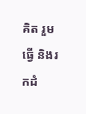គិត រួមធ្វើ និងរកដំ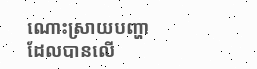ណោះស្រាយបញ្ហា ដែលបានលើ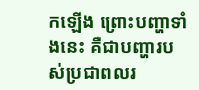កឡើង ព្រោះបញ្ហាទាំងនេះ គឺជាបញ្ហារបស់ប្រជាពលរ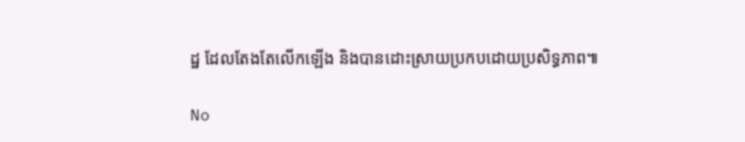ដ្ឋ ដែលតែងតែលើកឡើង និងបានដោះស្រាយប្រកបដោយប្រសិទ្ធភាព៕

No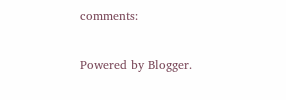comments:

Powered by Blogger.